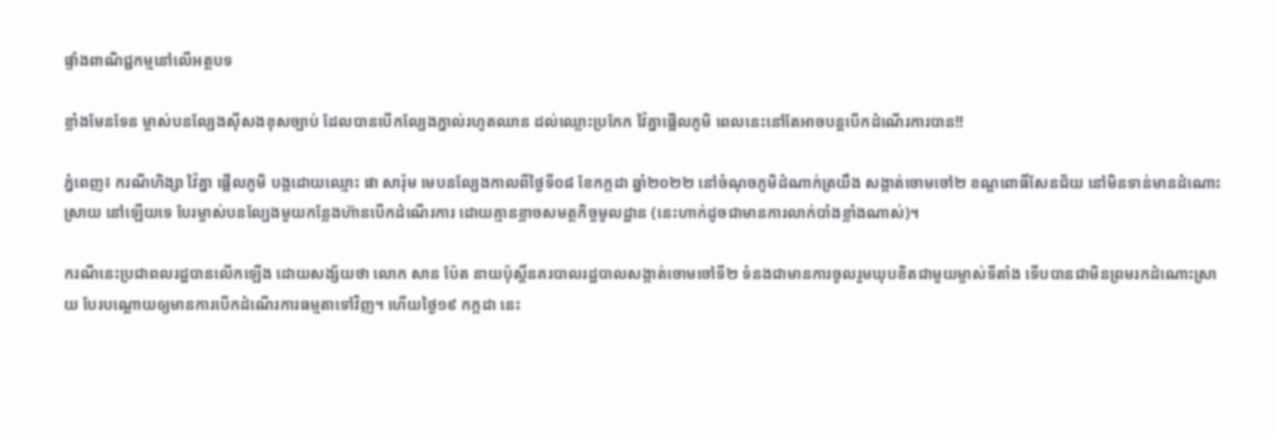ផ្ទាំងពាណិជ្ជកម្មនៅលើអត្ថបទ

ខ្លាំងមែនទែន ម្ចាស់បនល្បែងស៊ីសងខុសច្បាប់ ដែលបានបើកល្បែងភ្នាល់រហូតឈាន ដល់ឈ្លោះប្រកែក វ៉ៃគ្នាផ្អើលភូមិ ពេលនេះនៅតែអាចបន្តបើកដំណើរការបាន!!

ភ្នំពេញ៖ ករណីហិង្សា វ៉ៃគ្នា ផ្អើលភូមិ បង្កដោយឈ្មោះ ផា សារ៉ុម មេបនល្បែងកាលពីថ្ងៃទី០៨ ខែកក្កដា ឆ្នាំ២០២២ នៅចំណុចភូមិដំណាក់ត្រយឹង សង្កាត់ចោមចៅ២ ខណ្ឌពោធិ៍សែនជ័យ នៅមិនទាន់មានដំណោះស្រាយ នៅឡើយទេ បែរម្ចាស់បនល្បែងមួយកន្លែងហ៊ានបើកដំណើរការ ដោយគ្មានខ្លាចសមត្ថកិច្ចមូលដ្ឋាន (នេះហាក់ដូចជាមានការលាក់បាំងខ្លាំងណាស់)។

ករណីនេះប្រជាពលរដ្ឋបានលើកឡើង ដោយសង្ស័យថា លោក សាន ប៉ែត នាយប៉ុស្តិ៍នគរបាលរដ្ឋបាលសង្កាត់ចោមចៅទី២ ទំនងជាមានការចូលរួមឃុបខិតជាមួយម្ចាស់ទីតាំង ទើបបានជាមិនព្រមរកដំណោះស្រាយ បែរបណ្តោយឲ្យមានការបើកដំណើរការធម្មតាទៅវិញ។ ហើយថ្ងៃ១៩ កក្កដា នេះ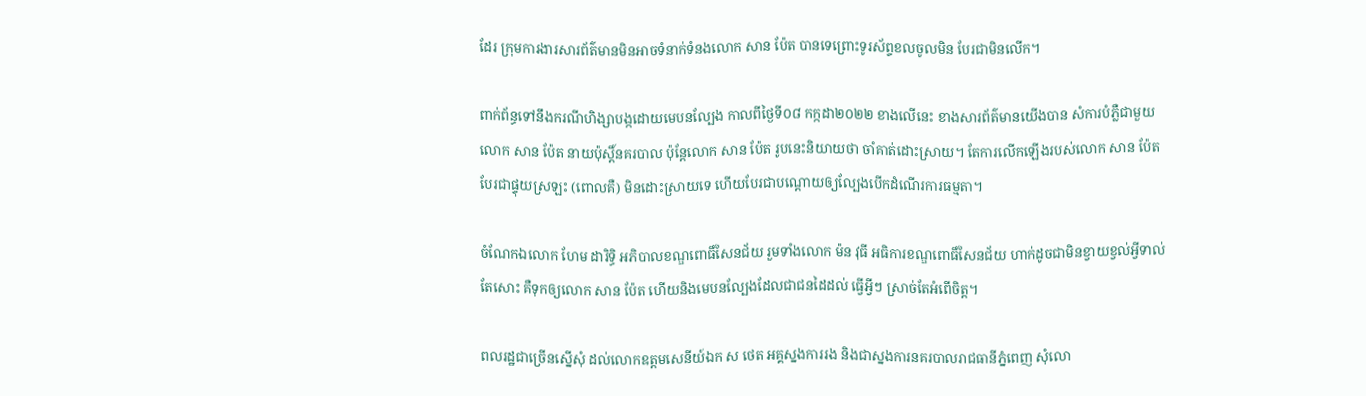ដែរ ក្រុមការងារសារព័ត៌មានមិនអាចទំនាក់ទំនងលោក សាន ប៉ែត បានទេព្រោះទូរស័ព្ទខលចូលមិន បែរជាមិនលើក។

ពាក់ព័ន្ធទៅនឹងករណីហិង្សាបង្កដោយមេបនល្បែង កាលពីថ្ងៃទី០៨ កក្កដា២០២២ ខាងលើនេះ ខាងសារព័ត៌មានយើងបាន សំការបំភ្លឺជាមួយលោក សាន ប៉ែត នាយប៉ុស្តិ៍នគរបាល ប៉ុន្តែលោក សាន ប៉ែត រូបនេះនិយាយថា ចាំគាត់ដោះស្រាយ។ តែការលើកឡើងរបស់លោក សាន ប៉ែត បែរជាផ្ទុយស្រឡះ (ពោលគឺ) មិនដោះស្រាយទេ ហើយបែរជាបណ្តោយឲ្យល្បែងបើកដំណើរការធម្មតា។

ចំណែកឯលោក ហែម ដារិទ្ធិ អភិបាលខណ្ឌពោធិ៍សែនជ័យ រួមទាំងលោក ម៉ន វុធី អធិការខណ្ឌពោធិ៍សែនជ័យ ហាក់ដូចជាមិនខ្វាយខ្វល់អ្វីទាល់តែសោះ គឺទុកឲ្យលោក សាន ប៉ែត ហើយនិងមេបនល្បែងដែលជាជនដៃដល់ ធ្វើអ្វីៗ ស្រាច់តែអំពើចិត្ត។

ពលរដ្ឋជាច្រើនស្នើសុំ ដល់លោកឧត្តមសេនីយ៍ឯក ស ថេត អគ្គស្នងការរង និងជាស្នងការនគរបាលរាជធានីភ្នំពេញ សុំលោ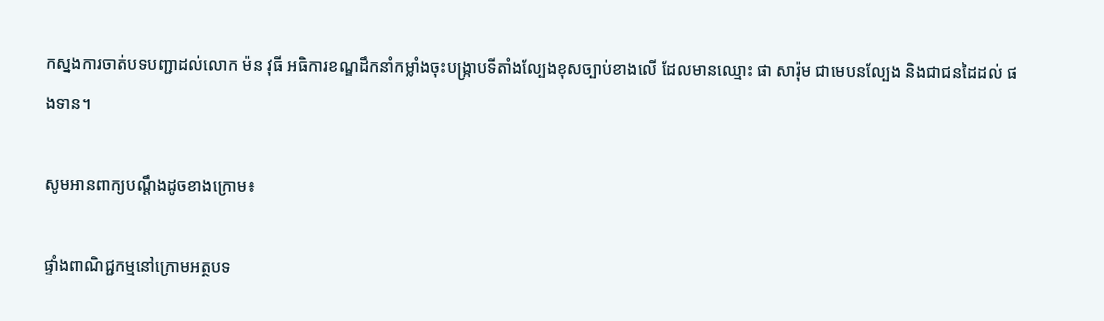កស្នងការចាត់បទបញ្ជាដល់លោក ម៉ន វុធី អធិការខណ្ឌដឹកនាំកម្លាំងចុះបង្ក្រាបទីតាំងល្បែងខុសច្បាប់ខាងលើ ដែលមានឈ្មោះ ផា សារ៉ុម ជាមេបនល្បែង និងជាជនដៃដល់ ផងទាន។

សូមអានពាក្យបណ្តឹងដូចខាងក្រោម៖

ផ្ទាំងពាណិជ្ជកម្មនៅក្រោមអត្ថបទ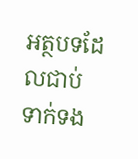អត្ថបទដែលជាប់ទាក់ទង